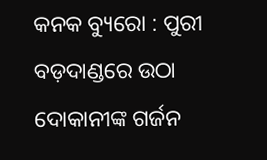କନକ ବ୍ୟୁରୋ : ପୁରୀ ବଡ଼ଦାଣ୍ଡରେ ଉଠା ଦୋକାନୀଙ୍କ ଗର୍ଜନ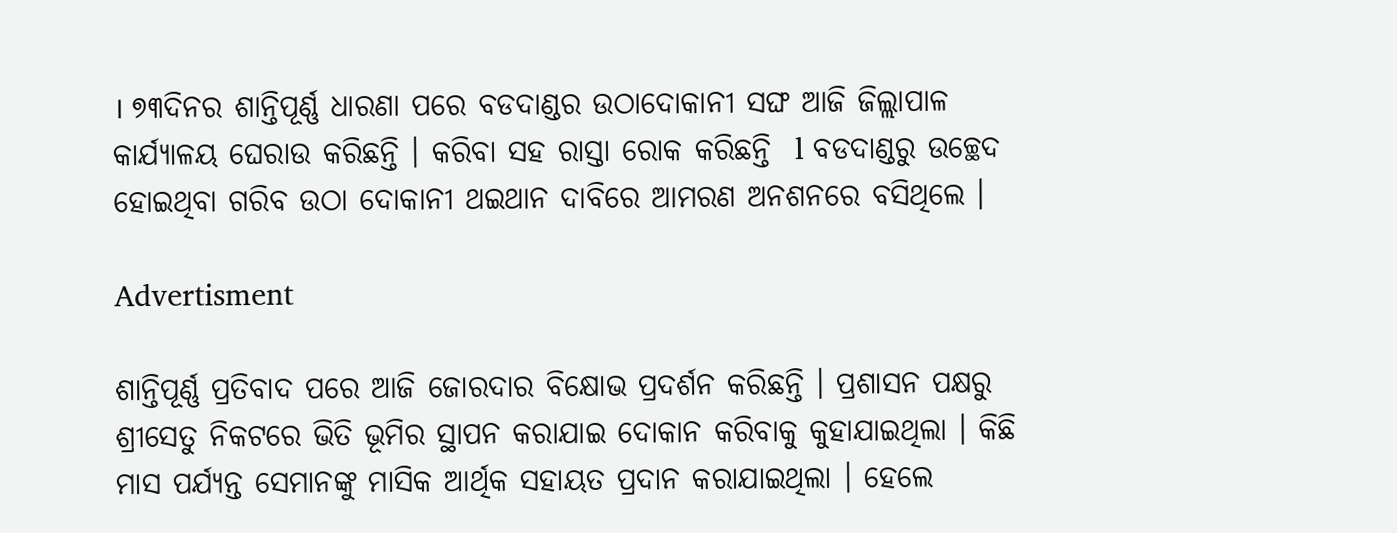। ୭୩ଦିନର ଶାନ୍ତିପୂର୍ଣ୍ଣ ଧାରଣା ପରେ ବଡଦାଣ୍ଡର ଉଠାଦୋକାନୀ ସଙ୍ଘ ଆଜି ଜିଲ୍ଲାପାଳ କାର୍ଯ୍ୟାଳୟ ଘେରାଉ କରିଛନ୍ତି । କରିବା ସହ ରାସ୍ତା ରୋକ କରିଛନ୍ତି  l ବଡଦାଣ୍ଡରୁ ଉଚ୍ଛେଦ ହୋଇଥିବା ଗରିବ ଉଠା ଦୋକାନୀ ଥଇଥାନ ଦାବିରେ ଆମରଣ ଅନଶନରେ ବସିଥିଲେ ।

Advertisment

ଶାନ୍ତିପୂର୍ଣ୍ଣ ପ୍ରତିବାଦ ପରେ ଆଜି ଜୋରଦାର ବିକ୍ଷୋଭ ପ୍ରଦର୍ଶନ କରିଛନ୍ତି । ପ୍ରଶାସନ ପକ୍ଷରୁ ଶ୍ରୀସେତୁ ନିକଟରେ ଭିତି ଭୂମିର ସ୍ଥାପନ କରାଯାଇ ଦୋକାନ କରିବାକୁ କୁହାଯାଇଥିଲା । କିଛି ମାସ ପର୍ଯ୍ୟନ୍ତ ସେମାନଙ୍କୁ ମାସିକ ଆର୍ଥିକ ସହାୟତ ପ୍ରଦାନ କରା‌ଯାଇଥିଲା । ହେଲେ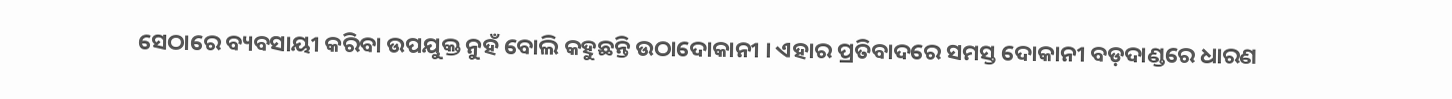ସେଠାରେ ବ୍ୟବସାୟୀ କରିବା ଉପଯୁକ୍ତ ନୁହଁ ବୋଲି କହୁଛନ୍ତି ଉଠାଦୋକାନୀ । ଏହାର ପ୍ରତିବାଦରେ ସମସ୍ତ ଦୋକାନୀ ବଡ଼ଦାଣ୍ଡରେ ଧାରଣ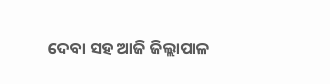ଦେବା ସହ ଆଜି ଜିଲ୍ଲାପାଳ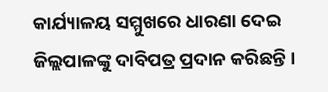କାର୍ଯ୍ୟାଳୟ ସମ୍ମୁଖରେ ଧାରଣା ଦେଇ ଜିଲ୍ଲପାଳଙ୍କୁ ଦାବିପତ୍ର ପ୍ରଦାନ କରିଛନ୍ତି ।